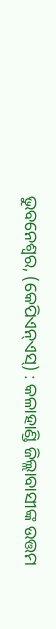ଭୁବନେଶ୍ୱର, (କେପିଏନ୍ଏସ୍) : କଳାହାଣ୍ଡି ଜିଲ୍ଲାବାସୀଙ୍କ ଉତ୍ତମ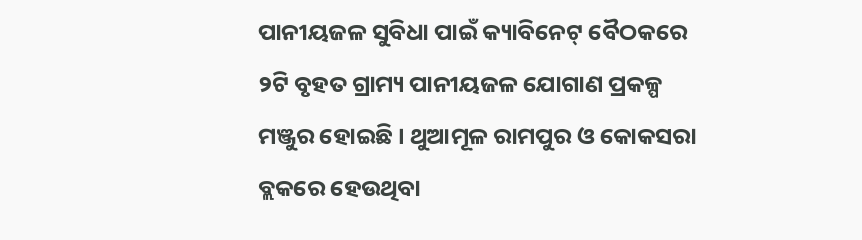ପାନୀୟଜଳ ସୁବିଧା ପାଇଁ କ୍ୟାବିନେଟ୍ ବୈଠକରେ ୨ଟି ବୃହତ ଗ୍ରାମ୍ୟ ପାନୀୟଜଳ ଯୋଗାଣ ପ୍ରକଳ୍ପ ମଞ୍ଜୁର ହୋଇଛି । ଥୁଆମୂଳ ରାମପୁର ଓ କୋକସରା ବ୍ଲକରେ ହେଉଥିବା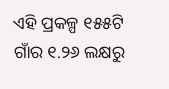ଏହି ପ୍ରକଳ୍ପ ୧୫୫ଟି ଗାଁର ୧.୨୬ ଲକ୍ଷରୁ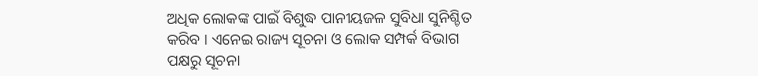ଅଧିକ ଲୋକଙ୍କ ପାଇଁ ବିଶୁଦ୍ଧ ପାନୀୟଜଳ ସୁବିଧା ସୁନିଶ୍ଚିତ କରିବ । ଏନେଇ ରାଜ୍ୟ ସୂଚନା ଓ ଲୋକ ସମ୍ପର୍କ ବିଭାଗ ପକ୍ଷରୁ ସୂଚନା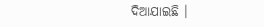ଦିଆଯାଇଛି ।